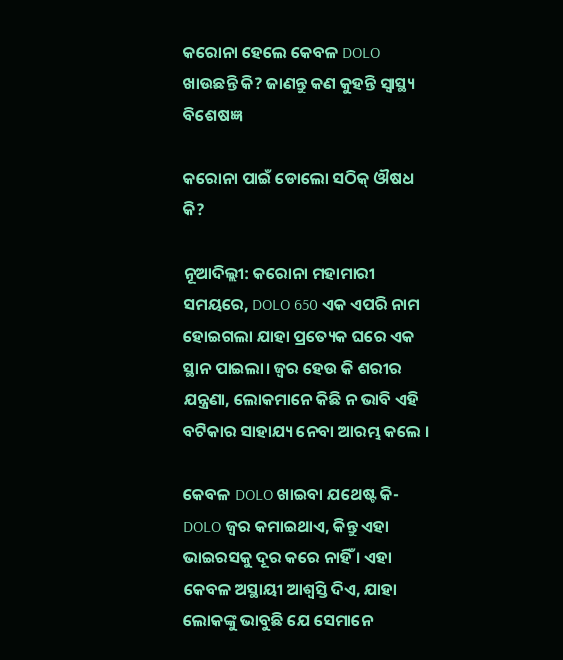କରୋନା ହେଲେ କେବଳ DOLO ଖାଉଛନ୍ତି କି? ଜାଣନ୍ତୁ କଣ କୁହନ୍ତି ସ୍ବାସ୍ଥ୍ୟ ବିଶେଷଜ୍ଞ

କରୋନା ପାଇଁ ଡୋଲୋ ସଠିକ୍ ଔଷଧ କି?

ନୂଆଦିଲ୍ଲୀ: କରୋନା ମହାମାରୀ ସମୟରେ, DOLO 650 ଏକ ଏପରି ନାମ ହୋଇଗଲା ଯାହା ପ୍ରତ୍ୟେକ ଘରେ ଏକ ସ୍ଥାନ ପାଇଲା। ଜ୍ୱର ହେଉ କି ଶରୀର ଯନ୍ତ୍ରଣା, ଲୋକମାନେ କିଛି ନ ଭାବି ଏହି ବଟିକାର ସାହାଯ୍ୟ ନେବା ଆରମ୍ଭ କଲେ ।

କେବଳ DOLO ଖାଇବା ଯଥେଷ୍ଟ କି- DOLO ଜ୍ୱର କମାଇଥାଏ, କିନ୍ତୁ ଏହା ଭାଇରସକୁ ଦୂର କରେ ନାହିଁ । ଏହା କେବଳ ଅସ୍ଥାୟୀ ଆଶ୍ୱସ୍ତି ଦିଏ, ଯାହା ଲୋକଙ୍କୁ ଭାବୁଛି ଯେ ସେମାନେ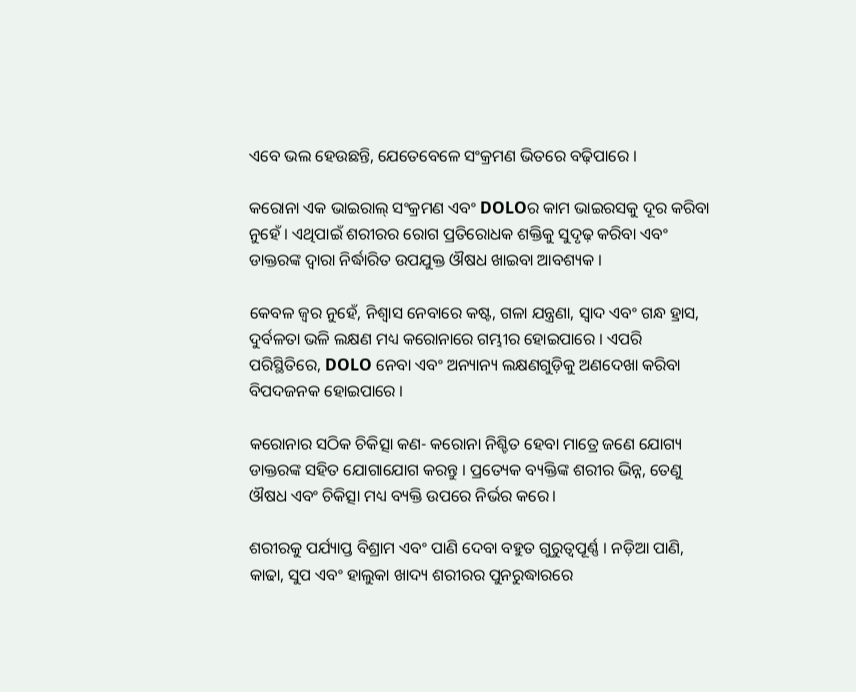ଏବେ ଭଲ ହେଉଛନ୍ତି, ଯେତେବେଳେ ସଂକ୍ରମଣ ଭିତରେ ବଢ଼ିପାରେ ।

କରୋନା ଏକ ଭାଇରାଲ୍ ସଂକ୍ରମଣ ଏବଂ DOLOର କାମ ଭାଇରସକୁ ଦୂର କରିବା ନୁହେଁ । ଏଥିପାଇଁ ଶରୀରର ରୋଗ ପ୍ରତିରୋଧକ ଶକ୍ତିକୁ ସୁଦୃଢ଼ କରିବା ଏବଂ ଡାକ୍ତରଙ୍କ ଦ୍ୱାରା ନିର୍ଦ୍ଧାରିତ ଉପଯୁକ୍ତ ଔଷଧ ଖାଇବା ଆବଶ୍ୟକ ।

କେବଳ ଜ୍ୱର ନୁହେଁ, ନିଶ୍ୱାସ ନେବାରେ କଷ୍ଟ, ଗଳା ଯନ୍ତ୍ରଣା, ସ୍ୱାଦ ଏବଂ ଗନ୍ଧ ହ୍ରାସ, ଦୁର୍ବଳତା ଭଳି ଲକ୍ଷଣ ମଧ୍ୟ କରୋନାରେ ଗମ୍ଭୀର ହୋଇପାରେ । ଏପରି ପରିସ୍ଥିତିରେ, DOLO ନେବା ଏବଂ ଅନ୍ୟାନ୍ୟ ଲକ୍ଷଣଗୁଡ଼ିକୁ ଅଣଦେଖା କରିବା ବିପଦଜନକ ହୋଇପାରେ ।

କରୋନାର ସଠିକ ଚିକିତ୍ସା କଣ- କରୋନା ନିଶ୍ଚିତ ହେବା ମାତ୍ରେ ଜଣେ ଯୋଗ୍ୟ ଡାକ୍ତରଙ୍କ ସହିତ ଯୋଗାଯୋଗ କରନ୍ତୁ । ପ୍ରତ୍ୟେକ ବ୍ୟକ୍ତିଙ୍କ ଶରୀର ଭିନ୍ନ, ତେଣୁ ଔଷଧ ଏବଂ ଚିକିତ୍ସା ମଧ୍ୟ ବ୍ୟକ୍ତି ଉପରେ ନିର୍ଭର କରେ।

ଶରୀରକୁ ପର୍ଯ୍ୟାପ୍ତ ବିଶ୍ରାମ ଏବଂ ପାଣି ଦେବା ବହୁତ ଗୁରୁତ୍ୱପୂର୍ଣ୍ଣ । ନଡ଼ିଆ ପାଣି, କାଢା, ସୁପ ଏବଂ ହାଲୁକା ଖାଦ୍ୟ ଶରୀରର ପୁନରୁଦ୍ଧାରରେ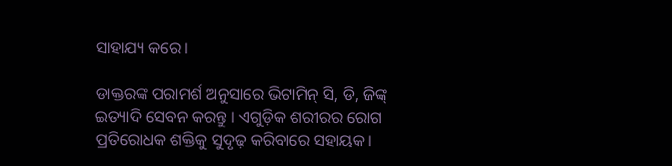ସାହାଯ୍ୟ କରେ।

ଡାକ୍ତରଙ୍କ ପରାମର୍ଶ ଅନୁସାରେ ଭିଟାମିନ୍ ସି, ଡି, ଜିଙ୍କ୍ ଇତ୍ୟାଦି ସେବନ କରନ୍ତୁ । ଏଗୁଡ଼ିକ ଶରୀରର ରୋଗ ପ୍ରତିରୋଧକ ଶକ୍ତିକୁ ସୁଦୃଢ଼ କରିବାରେ ସହାୟକ।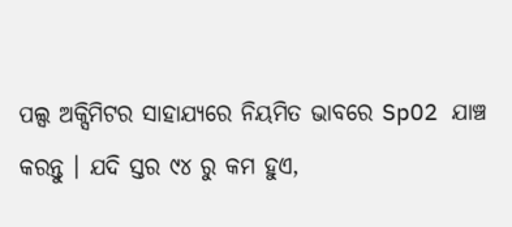ପଲ୍ସ ଅକ୍ସିମିଟର ସାହାଯ୍ୟରେ ନିୟମିତ ଭାବରେ SpO2 ଯାଞ୍ଚ କରନ୍ତୁ । ଯଦି ସ୍ତର ୯୪ ରୁ କମ ହୁଏ,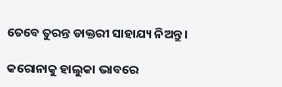ତେବେ ତୁରନ୍ତ ଡାକ୍ତରୀ ସାହାଯ୍ୟ ନିଅନ୍ତୁ ।

କରୋନାକୁ ହାଲୁକା ଭାବରେ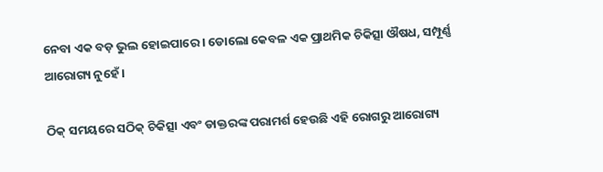ନେବା ଏକ ବଡ଼ ଭୁଲ ହୋଇପାରେ । ଡୋଲୋ କେବଳ ଏକ ପ୍ରାଥମିକ ଚିକିତ୍ସା ଔଷଧ, ସମ୍ପୂର୍ଣ୍ଣ ଆରୋଗ୍ୟ ନୁହେଁ ।

ଠିକ୍ ସମୟରେ ସଠିକ୍ ଚିକିତ୍ସା ଏବଂ ଡାକ୍ତରଙ୍କ ପରାମର୍ଶ ହେଉଛି ଏହି ରୋଗରୁ ଆରୋଗ୍ୟ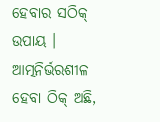ହେବାର ସଠିକ୍ ଉପାୟ । ଆତ୍ମନିର୍ଭରଶୀଳ ହେବା ଠିକ୍ ଅଛି,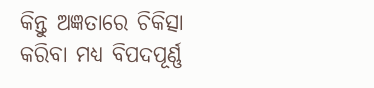କିନ୍ତୁ ଅଜ୍ଞତାରେ ଚିକିତ୍ସା କରିବା ମଧ୍ୟ ବିପଦପୂର୍ଣ୍ଣ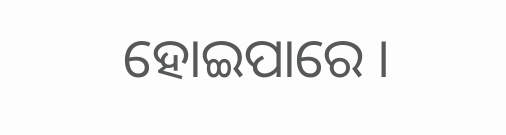ହୋଇପାରେ ।